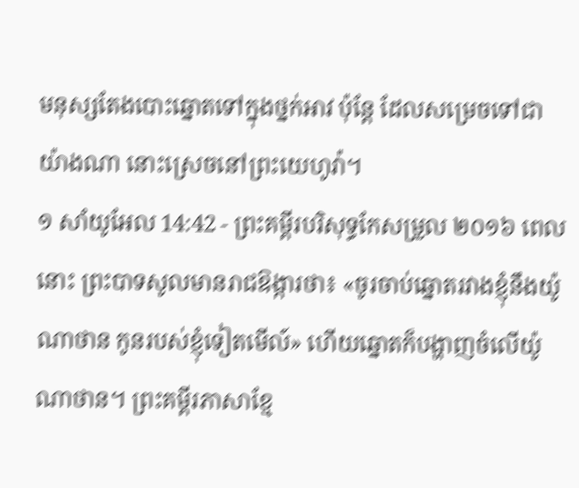មនុស្សតែងបោះឆ្នោតទៅក្នុងថ្នក់អាវ ប៉ុន្តែ ដែលសម្រេចទៅជាយ៉ាងណា នោះស្រេចនៅព្រះយេហូវ៉ា។
១ សាំយូអែល 14:42 - ព្រះគម្ពីរបរិសុទ្ធកែសម្រួល ២០១៦ ពេលនោះ ព្រះបាទសូលមានរាជឱង្ការថា៖ «ចូរចាប់ឆ្នោតរវាងខ្ញុំនឹងយ៉ូណាថាន កូនរបស់ខ្ញុំទៀតមើល៍» ហើយឆ្នោតក៏បង្ហាញចំលើយ៉ូណាថាន។ ព្រះគម្ពីរភាសាខ្មែ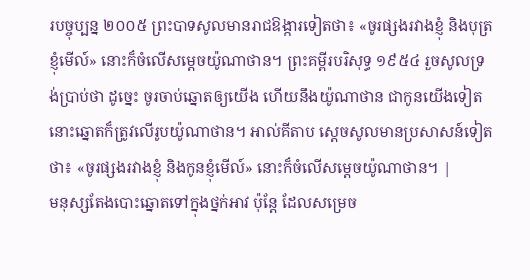របច្ចុប្បន្ន ២០០៥ ព្រះបាទសូលមានរាជឱង្ការទៀតថា៖ «ចូរផ្សងរវាងខ្ញុំ និងបុត្រខ្ញុំមើល៍» នោះក៏ចំលើសម្ដេចយ៉ូណាថាន។ ព្រះគម្ពីរបរិសុទ្ធ ១៩៥៤ រួចសូលទ្រង់ប្រាប់ថា ដូច្នេះ ចូរចាប់ឆ្នោតឲ្យយើង ហើយនឹងយ៉ូណាថាន ជាកូនយើងទៀត នោះឆ្នោតក៏ត្រូវលើរូបយ៉ូណាថាន។ អាល់គីតាប ស្តេចសូលមានប្រសាសន៍ទៀតថា៖ «ចូរផ្សងរវាងខ្ញុំ និងកូនខ្ញុំមើល៍» នោះក៏ចំលើសម្តេចយ៉ូណាថាន។ |
មនុស្សតែងបោះឆ្នោតទៅក្នុងថ្នក់អាវ ប៉ុន្តែ ដែលសម្រេច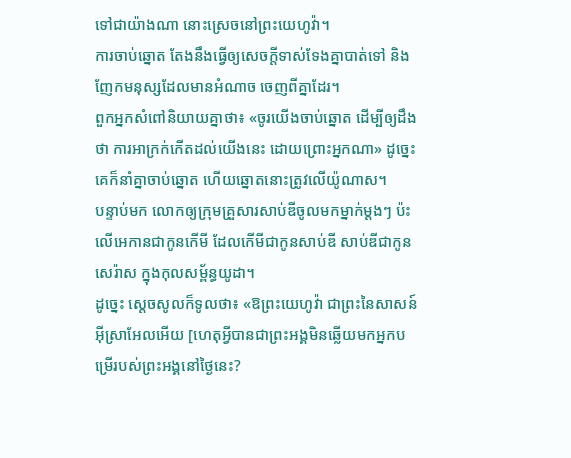ទៅជាយ៉ាងណា នោះស្រេចនៅព្រះយេហូវ៉ា។
ការចាប់ឆ្នោត តែងនឹងធ្វើឲ្យសេចក្ដីទាស់ទែងគ្នាបាត់ទៅ និងញែកមនុស្សដែលមានអំណាច ចេញពីគ្នាដែរ។
ពួកអ្នកសំពៅនិយាយគ្នាថា៖ «ចូរយើងចាប់ឆ្នោត ដើម្បីឲ្យដឹងថា ការអាក្រក់កើតដល់យើងនេះ ដោយព្រោះអ្នកណា» ដូច្នេះ គេក៏នាំគ្នាចាប់ឆ្នោត ហើយឆ្នោតនោះត្រូវលើយ៉ូណាស។
បន្ទាប់មក លោកឲ្យក្រុមគ្រួសារសាប់ឌីចូលមកម្នាក់ម្តងៗ ប៉ះលើអេកានជាកូនកើមី ដែលកើមីជាកូនសាប់ឌី សាប់ឌីជាកូនសេរ៉ាស ក្នុងកុលសម្ព័ន្ធយូដា។
ដូច្នេះ ស្ដេចសូលក៏ទូលថា៖ «ឱព្រះយេហូវ៉ា ជាព្រះនៃសាសន៍អ៊ីស្រាអែលអើយ [ហេតុអ្វីបានជាព្រះអង្គមិនឆ្លើយមកអ្នកបម្រើរបស់ព្រះអង្គនៅថ្ងៃនេះ?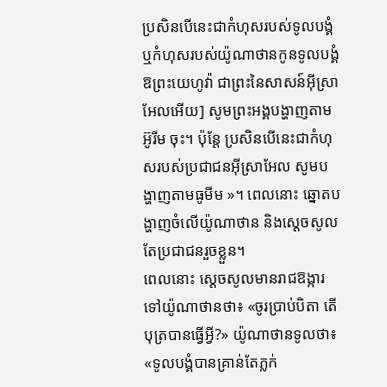ប្រសិនបើនេះជាកំហុសរបស់ទូលបង្គំ ឬកំហុសរបស់យ៉ូណាថានកូនទូលបង្គំ ឱព្រះយេហូវ៉ា ជាព្រះនៃសាសន៍អ៊ីស្រាអែលអើយ] សូមព្រះអង្គបង្ហាញតាមអ៊ូរីម ចុះ។ ប៉ុន្តែ ប្រសិនបើនេះជាកំហុសរបស់ប្រជាជនអ៊ីស្រាអែល សូមបង្ហាញតាមធូមីម »។ ពេលនោះ ឆ្នោតបង្ហាញចំលើយ៉ូណាថាន និងស្ដេចសូល តែប្រជាជនរួចខ្លួន។
ពេលនោះ ស្ដេចសូលមានរាជឱង្ការទៅយ៉ូណាថានថា៖ «ចូរប្រាប់បិតា តើបុត្របានធ្វើអ្វី?» យ៉ូណាថានទូលថា៖ «ទូលបង្គំបានគ្រាន់តែភ្លក់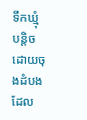ទឹកឃ្មុំបន្តិច ដោយចុងដំបងដែល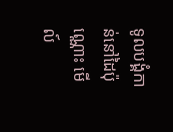ទូលបង្គំកាន់នៅដៃប៉ុណ្ណោះ មើល៍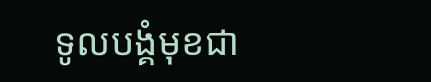ទូលបង្គំមុខជា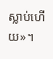ស្លាប់ហើយ»។